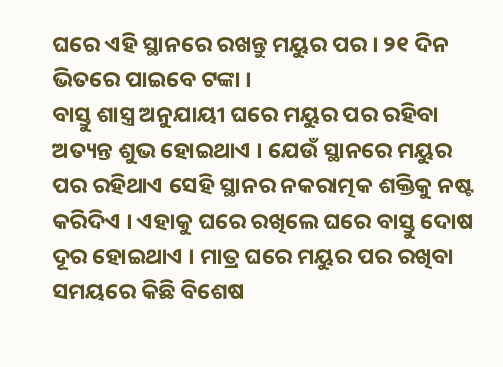ଘରେ ଏହି ସ୍ଥାନରେ ରଖନ୍ତୁ ମୟୁର ପର । ୨୧ ଦିନ ଭିତରେ ପାଇବେ ଟଙ୍କା ।
ବାସ୍ତୁ ଶାସ୍ତ୍ର ଅନୁଯାୟୀ ଘରେ ମୟୁର ପର ରହିବା ଅତ୍ୟନ୍ତ ଶୁଭ ହୋଇଥାଏ । ଯେଉଁ ସ୍ଥାନରେ ମୟୁର ପର ରହିଥାଏ ସେହି ସ୍ଥାନର ନକରାତ୍ମକ ଶକ୍ତିକୁ ନଷ୍ଟ କରିଦିଏ । ଏହାକୁ ଘରେ ରଖିଲେ ଘରେ ବାସ୍ତୁ ଦୋଷ ଦୂର ହୋଇଥାଏ । ମାତ୍ର ଘରେ ମୟୁର ପର ରଖିବା ସମୟରେ କିଛି ବିଶେଷ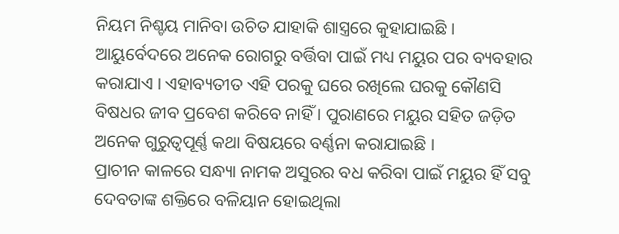ନିୟମ ନିଶ୍ଚୟ ମାନିବା ଉଚିତ ଯାହାକି ଶାସ୍ତ୍ରରେ କୁହାଯାଇଛି । ଆୟୁର୍ବେଦରେ ଅନେକ ରୋଗରୁ ବର୍ତ୍ତିବା ପାଇଁ ମଧ୍ୟ ମୟୁର ପର ବ୍ୟବହାର କରାଯାଏ । ଏହାବ୍ୟତୀତ ଏହି ପରକୁ ଘରେ ରଖିଲେ ଘରକୁ କୌଣସି ବିଷଧର ଜୀବ ପ୍ରବେଶ କରିବେ ନାହିଁ । ପୁରାଣରେ ମୟୁର ସହିତ ଜଡ଼ିତ ଅନେକ ଗୁରୁତ୍ୱପୂର୍ଣ୍ଣ କଥା ବିଷୟରେ ବର୍ଣ୍ଣନା କରାଯାଇଛି ।
ପ୍ରାଚୀନ କାଳରେ ସନ୍ଧ୍ୟା ନାମକ ଅସୁରର ବଧ କରିବା ପାଇଁ ମୟୁର ହିଁ ସବୁ ଦେବତାଙ୍କ ଶକ୍ତିରେ ବଳିୟାନ ହୋଇଥିଲା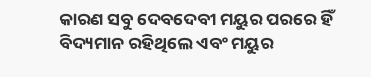କାରଣ ସବୁ ଦେବଦେବୀ ମୟୁର ପରରେ ହିଁ ବିଦ୍ୟମାନ ରହିଥିଲେ ଏବଂ ମୟୁର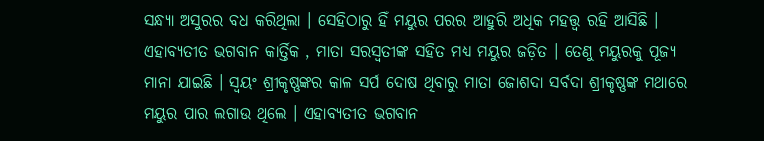ସନ୍ଧ୍ୟା ଅସୁରର ବଧ କରିଥିଲା । ସେହିଠାରୁ ହିଁ ମୟୁର ପରର ଆହୁରି ଅଧିକ ମହତ୍ତ୍ୱ ରହି ଆସିଛି । ଏହାବ୍ୟତୀତ ଭଗବାନ କାର୍ତ୍ତିକ , ମାତା ସରସ୍ୱତୀଙ୍କ ସହିତ ମଧ୍ୟ ମୟୁର ଜଡ଼ିତ । ତେଣୁ ମୟୁରକୁ ପୂଜ୍ୟ ମାନା ଯାଇଛି । ସ୍ବୟଂ ଶ୍ରୀକୃଷ୍ଣଙ୍କର କାଳ ସର୍ପ ଦୋଷ ଥିବାରୁ ମାତା ଜୋଶଦା ସର୍ବଦା ଶ୍ରୀକୃଷ୍ଣଙ୍କ ମଥାରେ ମୟୁର ପାର ଲଗାଉ ଥିଲେ । ଏହାବ୍ୟତୀତ ଭଗବାନ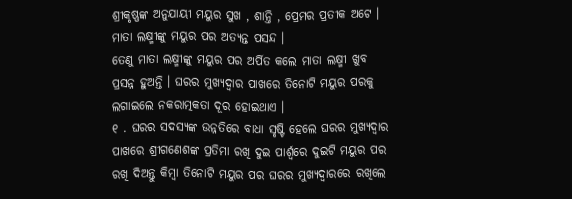ଶ୍ରୀକୃଷ୍ଣଙ୍କ ଅନୁଯାୟୀ ମୟୁର ସୁଖ , ଶାନ୍ତି , ପ୍ରେମର ପ୍ରତୀକ ଅଟେ । ମାତା ଲକ୍ଷ୍ମୀଙ୍କୁ ମୟୁର ପର ଅତ୍ୟନ୍ତ ପସନ୍ଦ ।
ତେଣୁ ମାତା ଲକ୍ଷ୍ମୀଙ୍କୁ ମୟୁର ପର ଅର୍ପିତ କଲେ ମାତା ଲକ୍ଷ୍ମୀ ଖୁବ ପ୍ରସନ୍ନ ହୁଅନ୍ତି । ଘରର ମୁଖ୍ୟଦ୍ୱାର ପାଖରେ ତିନୋଟି ମୟୁର ପରକୁ ଲଗାଇଲେ ନକରାତ୍ମକତା ଦୂର ହୋଇଥାଏ ।
୧ . ଘରର ସଦସ୍ୟଙ୍କ ଉନ୍ନତିରେ ବାଧା ସୃଷ୍ଟି ହେଲେ ଘରର ମୁଖ୍ୟଦ୍ୱାର ପାଖରେ ଶ୍ରୀଗଣେଶଙ୍କ ପ୍ରତିମା ରଖି ଦୁଇ ପାର୍ଶ୍ଵରେ ଦୁଇଟି ମୟୁର ପର ରଖି ଦିଅନ୍ତୁ କିମ୍ବା ତିନୋଟି ମୟୁର ପର ଘରର ମୁଖ୍ୟଦ୍ୱାରରେ ରଖିଲେ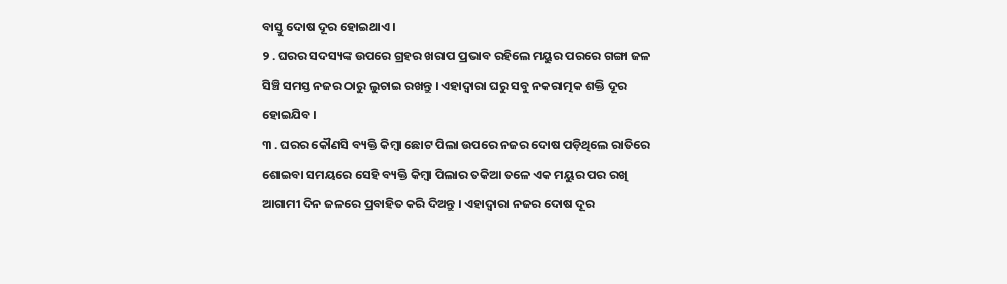ବାସ୍ତୁ ଦୋଷ ଦୂର ହୋଇଥାଏ ।
୨ . ଘରର ସଦସ୍ୟଙ୍କ ଉପରେ ଗ୍ରହର ଖରାପ ପ୍ରଭାବ ରହିଲେ ମୟୁର ପରରେ ଗଙ୍ଗା ଜଳ ସିଞ୍ଚି ସମସ୍ତ ନଜର ଠାରୁ ଲୁଚାଇ ରଖନ୍ତୁ । ଏହାଦ୍ବାରା ଘରୁ ସବୁ ନକରାତ୍ମକ ଶକ୍ତି ଦୂର ହୋଇଯିବ ।
୩ . ଘରର କୌଣସି ବ୍ୟକ୍ତି କିମ୍ବା ଛୋଟ ପିଲା ଉପରେ ନଜର ଦୋଷ ପଡ଼ିଥିଲେ ରାତିରେ ଶୋଇବା ସମୟରେ ସେହି ବ୍ୟକ୍ତି କିମ୍ବା ପିଲାର ତକିଆ ତଳେ ଏକ ମୟୁର ପର ରଖି ଆଗାମୀ ଦିନ ଜଳରେ ପ୍ରବାହିତ କରି ଦିଅନ୍ତୁ । ଏହାଦ୍ବାରା ନଜର ଦୋଷ ଦୂର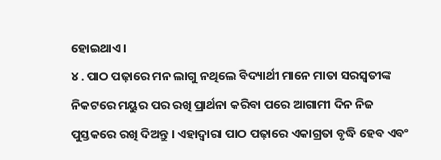ହୋଇଥାଏ ।
୪ . ପାଠ ପଢ଼ାରେ ମନ ଲାଗୁ ନଥିଲେ ବିଦ୍ୟାର୍ଥୀ ମାନେ ମାତା ସରସ୍ୱତୀଙ୍କ ନିକଟରେ ମୟୁର ପର ରଖି ପ୍ରାର୍ଥନା କରିବା ପରେ ଆଗାମୀ ଦିନ ନିଜ ପୁସ୍ତକରେ ରଖି ଦିଅନ୍ତୁ । ଏହାଦ୍ବାରା ପାଠ ପଢ଼ାରେ ଏକାଗ୍ରତା ବୃଦ୍ଧି ହେବ ଏବଂ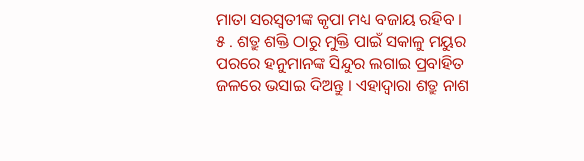ମାତା ସରସ୍ୱତୀଙ୍କ କୃପା ମଧ୍ୟ ବଜାୟ ରହିବ ।
୫ . ଶତ୍ରୁ ଶକ୍ତି ଠାରୁ ମୁକ୍ତି ପାଇଁ ସକାଳୁ ମୟୁର ପରରେ ହନୁମାନଙ୍କ ସିନ୍ଦୁର ଲଗାଇ ପ୍ରବାହିତ ଜଳରେ ଭସାଇ ଦିଅନ୍ତୁ । ଏହାଦ୍ବାରା ଶତ୍ରୁ ନାଶ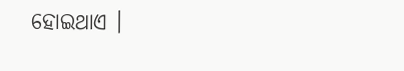ହୋଇଥାଏ ।